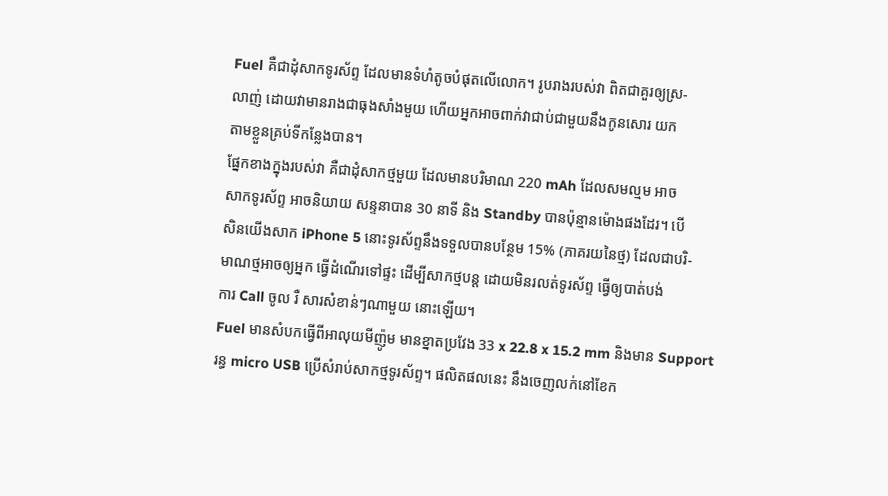Fuel គឺជាដុំសាកទូរស័ព្ទ ដែលមានទំហំតូចបំផុតលើលោក។ រូបរាងរបស់វា ពិតជាគួរឲ្យស្រ-
លាញ់ ដោយវាមានរាងជាធុងសាំងមួយ ហើយអ្នកអាចពាក់វាជាប់ជាមួយនឹងកូនសោរ យក
តាមខ្លួនគ្រប់ទីកន្លែងបាន។
ផ្នែកខាងក្នុងរបស់វា គឺជាដុំសាកថ្មមួយ ដែលមានបរិមាណ 220 mAh ដែលសមល្មម អាច
សាកទូរស័ព្ទ អាចនិយាយ សន្ទនាបាន 30 នាទី និង Standby បានប៉ុន្មានម៉ោងផងដែរ។ បើ
សិនយើងសាក iPhone 5 នោះទូរស័ព្ទនឹងទទួលបានបន្ថែម 15% (ភាគរយនៃថ្ម) ដែលជាបរិ-
មាណថ្មអាចឲ្យអ្នក ធ្វើដំណើរទៅផ្ទះ ដើម្បីសាកថ្មបន្ត ដោយមិនរលត់ទូរស័ព្ទ ធ្វើឲ្យបាត់បង់
ការ Call ចូល រឺ សារសំខាន់ៗណាមួយ នោះឡើយ។
Fuel មានសំបកធ្វើពីអាលុយមីញ៉ូម មានខ្នាតប្រវែង 33 x 22.8 x 15.2 mm និងមាន Support
រន្ធ micro USB ប្រើសំរាប់សាកថ្មទូរស័ព្ទ។ ផលិតផលនេះ នឹងចេញលក់នៅខែក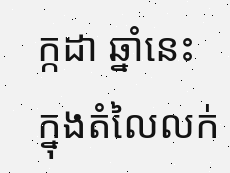ក្កដា ឆ្នាំនេះ
ក្នុងតំលៃលក់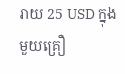រាយ 25 USD ក្នុងមួយគ្រឿ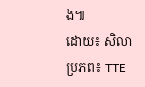ង៕
ដោយ៖ សិលា
ប្រភព៖ TTE